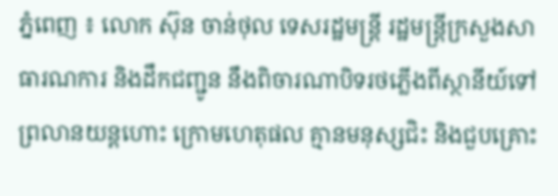ភ្នំពេញ ៖ លោក ស៊ុន ចាន់ថុល ទេសរដ្ឋមន្ដ្រី រដ្ឋមន្ដ្រីក្រសួងសាធារណការ និងដឹកជញ្ជូន នឹងពិចារណាបិទរថភ្លើងពីស្ថានីយ៍ទៅព្រលានយន្ដហោះ ក្រោមហេតុផល គ្មានមនុស្សជិះ និងជួបគ្រោះ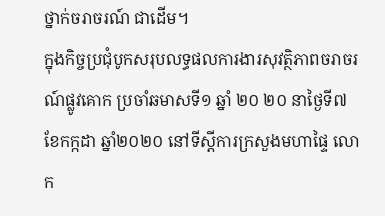ថ្នាក់ចរាចរណ៍ ជាដើម។
ក្នុងកិច្ចប្រជុំបូកសរុបលទ្ធផលការងារសុវត្ថិភាពចរាចរណ៍ផ្លូវគោក ប្រចាំឆមាសទី១ ឆ្នាំ ២០ ២០ នាថ្ងៃទី៧ ខែកក្កដា ឆ្នាំ២០២០ នៅទីស្ដីការក្រសួងមហាផ្ទៃ លោក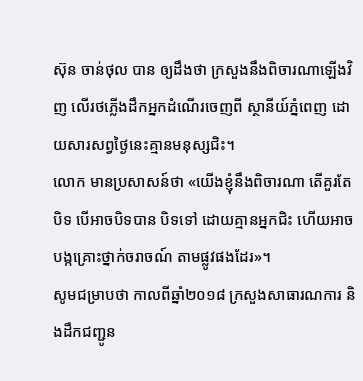ស៊ុន ចាន់ថុល បាន ឲ្យដឹងថា ក្រសួងនឹងពិចារណាឡើងវិញ លើរថភ្លើងដឹកអ្នកដំណើរចេញពី ស្ថានីយ៍ភ្នំពេញ ដោយសារសព្វថ្ងៃនេះគ្មានមនុស្សជិះ។
លោក មានប្រសាសន៍ថា «យើងខ្ញុំនឹងពិចារណា តើគួរតែបិទ បើអាចបិទបាន បិទទៅ ដោយគ្មានអ្នកជិះ ហើយអាចបង្កគ្រោះថ្នាក់ចរាចណ៍ តាមផ្លូវផងដែរ»។
សូមជម្រាបថា កាលពីឆ្នាំ២០១៨ ក្រសួងសាធារណការ និងដឹកជញ្ជូន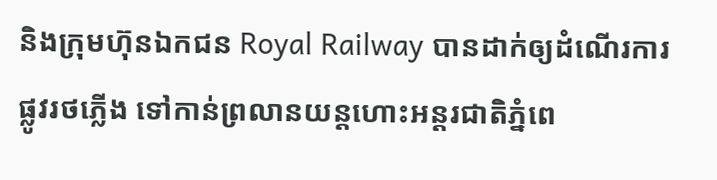និងក្រុមហ៊ុនឯកជន Royal Railway បានដាក់ឲ្យដំណើរការផ្លូវរថភ្លើង ទៅកាន់ព្រលានយន្តហោះអន្តរជាតិភ្នំពេ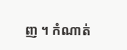ញ ។ កំណាត់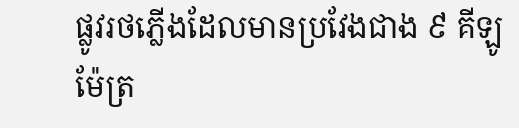ផ្លូវរថភ្លើងដែលមានប្រវែងជាង ៩ គីឡូម៉ែត្រ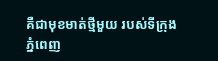គឺជាមុខមាត់ថ្មីមួយ របស់ទីក្រុងភ្នំពេញ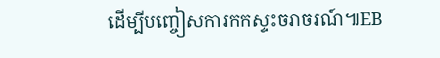ដើម្បីបញ្ចៀសការកកស្ទះចរាចរណ៍៕EB